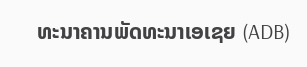ທະນາຄານພັດທະນາເອເຊຍ (ADB)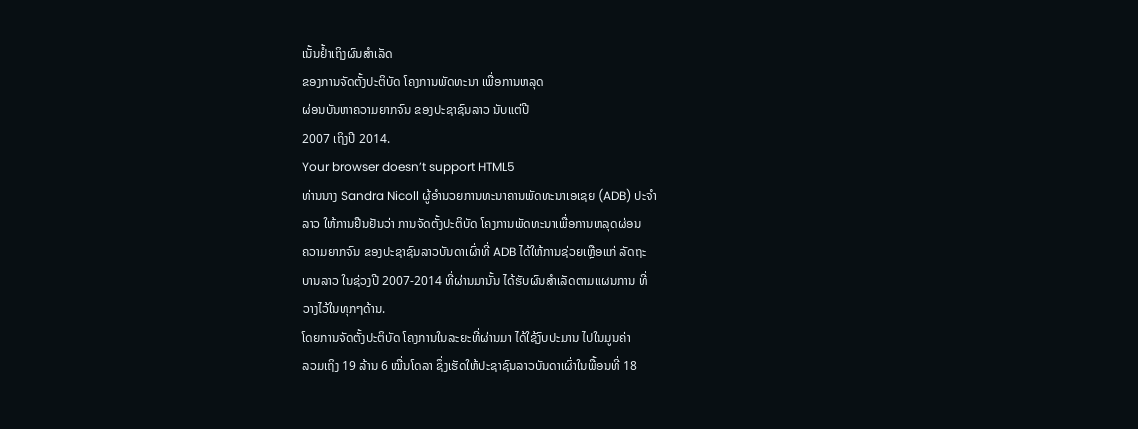ເນັ້ນຢ້ຳເຖິງຜົນສຳເລັດ
ຂອງການຈັດຕັ້ງປະຕິບັດ ໂຄງການພັດທະນາ ເພື່ອການຫລຸດ
ຜ່ອນບັນຫາຄວາມຍາກຈົນ ຂອງປະຊາຊົນລາວ ນັບແຕ່ປີ
2007 ເຖິງປີ 2014.
Your browser doesn’t support HTML5
ທ່ານນາງ Sandra Nicoll ຜູ້ອຳນວຍການທະນາຄານພັດທະນາເອເຊຍ (ADB) ປະຈຳ
ລາວ ໃຫ້ການຢືນຢັນວ່າ ການຈັດຕັ້ງປະຕິບັດ ໂຄງການພັດທະນາເພື່ອການຫລຸດຜ່ອນ
ຄວາມຍາກຈົນ ຂອງປະຊາຊົນລາວບັນດາເຜົ່າທີ່ ADB ໄດ້ໃຫ້ການຊ່ວຍເຫຼືອແກ່ ລັດຖະ
ບານລາວ ໃນຊ່ວງປີ 2007-2014 ທີ່ຜ່ານມານັ້ນ ໄດ້ຮັບຜົນສຳເລັດຕາມແຜນການ ທີ່
ວາງໄວ້ໃນທຸກໆດ້ານ.
ໂດຍການຈັດຕັ້ງປະຕິບັດ ໂຄງການໃນລະຍະທີ່ຜ່ານມາ ໄດ້ໃຊ້ງົບປະມານ ໄປໃນມູນຄ່າ
ລວມເຖິງ 19 ລ້ານ 6 ໝື່ນໂດລາ ຊຶ່ງເຮັດໃຫ້ປະຊາຊົນລາວບັນດາເຜົ່າໃນພື້ອນທີ່ 18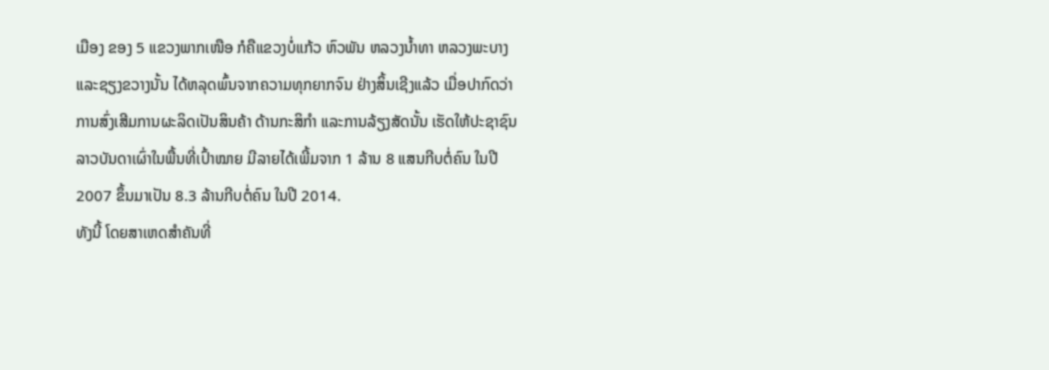ເມືອງ ຂອງ 5 ແຂວງພາກເໜືອ ກໍຄືແຂວງບໍ່ແກ້ວ ຫົວພັນ ຫລວງນ້ຳທາ ຫລວງພະບາງ
ແລະຊຽງຂວາງນັ້ນ ໄດ້ຫລຸດພົ້ນຈາກຄວາມທຸກຍາກຈົນ ຢ່າງສິ້ນເຊີງແລ້ວ ເມື່ອປາກົດວ່າ
ການສົ່ງເສີມການຜະລິດເປັນສິນຄ້າ ດ້ານກະສິກຳ ແລະການລ້ຽງສັດນັ້ນ ເຮັດໃຫ້ປະຊາຊົນ
ລາວບັນດາເຜົ່າໃນພື້ນທີ່ເປົ້າໝາຍ ມີລາຍໄດ້ເພີ້ມຈາກ 1 ລ້ານ 8 ແສນກີບຕໍ່ຄົນ ໃນປີ
2007 ຂຶ້ນມາເປັນ 8.3 ລ້ານກີບຕໍ່ຄົນ ໃນປີ 2014.
ທັງນີ້ ໂດຍສາເຫດສຳຄັນທີ່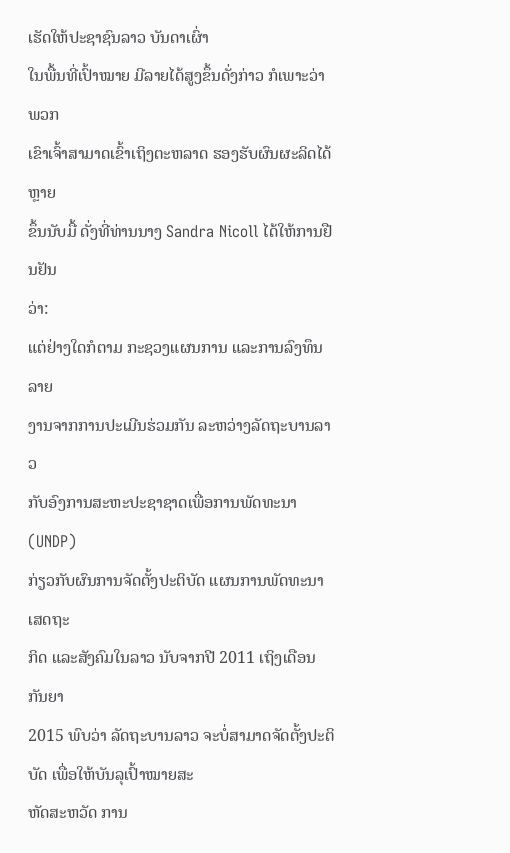ເຮັດໃຫ້ປະຊາຊົນລາວ ບັນດາເຜົ່າ
ໃນພື້ນທີ່ເປົ້າໝາຍ ມີລາຍໄດ້ສູງຂຶ້ນດັ່ງກ່າວ ກໍເພາະວ່າ ພວກ
ເຂົາເຈົ້າສາມາດເຂົ້າເຖິງຕະຫລາດ ຮອງຮັບຜົນຜະລິດໄດ້ຫຼາຍ
ຂຶ້ນນັບມື້ ດັ່ງທີ່ທ່ານນາງ Sandra Nicoll ໄດ້ໃຫ້ການຢືນຢັນ
ວ່າ:
ແຕ່ຢ່າງໃດກໍຕາມ ກະຊວງແຜນການ ແລະການລົງທຶນ ລາຍ
ງານຈາກການປະເມີນຮ່ວມກັນ ລະຫວ່າງລັດຖະບານລາວ
ກັບອົງການສະຫະປະຊາຊາດເພື່ອການພັດທະນາ (UNDP)
ກ່ຽວກັບຜົນການຈັດຕັ້ງປະຕິບັດ ແຜນການພັດທະນາເສດຖະ
ກິດ ແລະສັງຄົມໃນລາວ ນັບຈາກປີ 2011 ເຖິງເດືອນກັນຍາ
2015 ພົບວ່າ ລັດຖະບານລາວ ຈະບໍ່ສາມາດຈັດຕັ້ງປະຕິບັດ ເພື່ອໃຫ້ບັນລຸເປົ້າໝາຍສະ
ຫັດສະຫວັດ ການ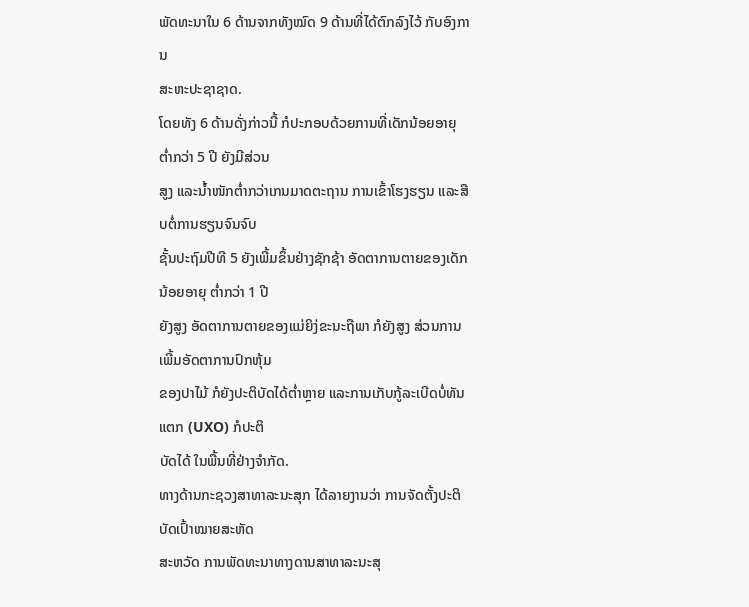ພັດທະນາໃນ 6 ດ້ານຈາກທັງໝົດ 9 ດ້ານທີ່ໄດ້ຕົກລົງໄວ້ ກັບອົງການ
ສະຫະປະຊາຊາດ.
ໂດຍທັງ 6 ດ້ານດັ່ງກ່າວນີ້ ກໍປະກອບດ້ວຍການທີ່ເດັກນ້ອຍອາຍຸ ຕ່ຳກວ່າ 5 ປີ ຍັງມີສ່ວນ
ສູງ ແລະນ້ຳໜັກຕ່ຳກວ່າເກນມາດຕະຖານ ການເຂົ້າໂຮງຮຽນ ແລະສືບຕໍ່ການຮຽນຈົນຈົບ
ຊັ້ນປະຖົມປີທີ 5 ຍັງເພີ້ມຂຶ້ນຢ່າງຊັກຊ້າ ອັດຕາການຕາຍຂອງເດັກນ້ອຍອາຍຸ ຕ່ຳກວ່າ 1 ປີ
ຍັງສູງ ອັດຕາການຕາຍຂອງແມ່ຍິງ່ຂະນະຖືພາ ກໍຍັງສູງ ສ່ວນການເພີ້ມອັດຕາການປົກຫຸ້ມ
ຂອງປາໄມ້ ກໍຍັງປະຕິບັດໄດ້ຕ່ຳຫຼາຍ ແລະການເກັບກູ້ລະເບີດບໍ່ທັນແຕກ (UXO) ກໍປະຕິ
ບັດໄດ້ ໃນພື້ນທີ່ຢ່າງຈຳກັດ.
ທາງດ້ານກະຊວງສາທາລະນະສຸກ ໄດ້ລາຍງານວ່າ ການຈັດຕັ້ງປະຕິບັດເປົ້າໝາຍສະຫັດ
ສະຫວັດ ການພັດທະນາທາງດານສາທາລະນະສຸ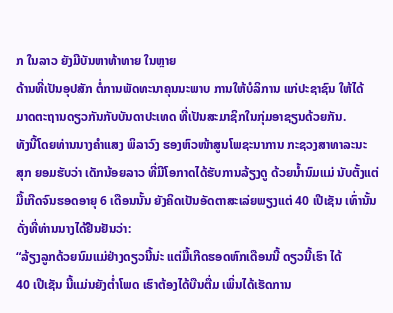ກ ໃນລາວ ຍັງມີບັນຫາທ້າທາຍ ໃນຫຼາຍ
ດ້ານທີ່ເປັນອຸປສັກ ຕໍ່ການພັດທະນາຄຸນນະພາບ ການໃຫ້ບໍລິການ ແກ່ປະຊາຊົນ ໃຫ້ໄດ້
ມາດຕະຖານດຽວກັນກັບບັນດາປະເທດ ທີ່ເປັນສະມາຊິກໃນກຸ່ມອາຊຽນດ້ວຍກັນ.
ທັງນີ້ໂດຍທ່ານນາງຄຳແສງ ພິລາວົງ ຮອງຫົວໜ້າສູນໂພຊະນາການ ກະຊວງສາທາລະນະ
ສຸກ ຍອມຮັບວ່າ ເດັກນ້ອຍລາວ ທີ່ມີໂອກາດໄດ້ຮັບການລ້ຽງດູ ດ້ວຍນ້ຳນົມແມ່ ນັບຕັ້ງແຕ່
ມື້ເກີດຈົນຮອດອາຍຸ 6 ເດືອນນັ້ນ ຍັງຄິດເປັນອັດຕາສະເລ່ຍພຽງແຕ່ 40 ເປີເຊັນ ເທົ່ານັ້ນ
ດັ່ງທີ່ທ່ານນາງໄດ້ຢືນຢັນວ່າ:
“ລ້ຽງລູກດ້ວຍນົມແມ່ຢ່າງດຽວນີ້ນ່ະ ແຕ່ມື້ເກີດຮອດຫົກເດືອນນີ້ ດຽວນີ້ເຮົາ ໄດ້
40 ເປີເຊັນ ນີ້ແມ່ນຍັງຕ່ຳໂພດ ເຮົາຕ້ອງໄດ້ບືນຕື່ມ ເພິ່ນໄດ້ເຮັດການ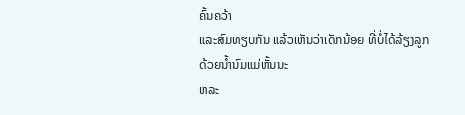ຄົ້ນຄວ້າ
ແລະສົມທຽບກັນ ແລ້ວເຫັນວ່າເດັກນ້ອຍ ທີ່ບໍ່ໄດ້ລ້ຽງລູກດ້ວຍນ້ຳນົມແມ່ຫັ້ນນະ
ຫລະ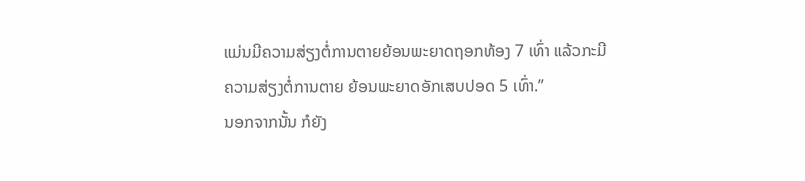ແມ່ນມີຄວາມສ່ຽງຕໍ່ການຕາຍຍ້ອນພະຍາດຖອກທ້ອງ 7 ເທົ່າ ແລ້ວກະມີ
ຄວາມສ່ຽງຕໍ່ການຕາຍ ຍ້ອນພະຍາດອັກເສບປອດ 5 ເທົ່າ.”
ນອກຈາກນັ້ນ ກໍຍັງ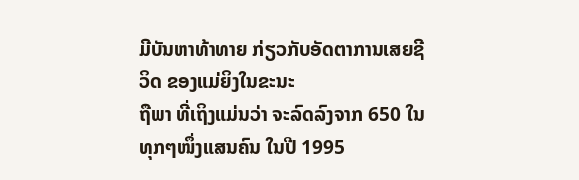ມີບັນຫາທ້າທາຍ ກ່ຽວກັບອັດຕາການເສຍຊີວິດ ຂອງແມ່ຍິງໃນຂະນະ
ຖືພາ ທີ່ເຖິງແມ່ນວ່າ ຈະລົດລົງຈາກ 650 ໃນທຸກໆໜຶ່ງແສນຄົນ ໃນປີ 1995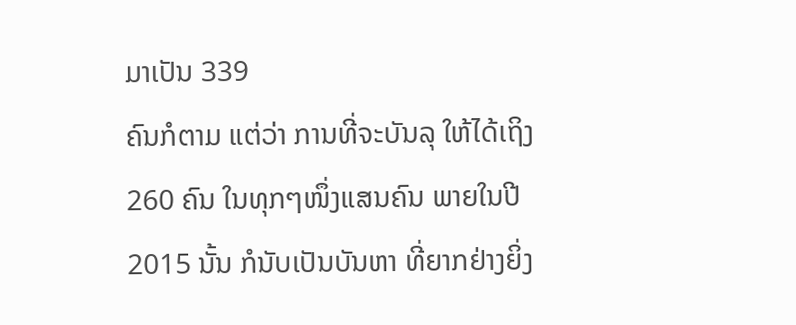ມາເປັນ 339
ຄົນກໍຕາມ ແຕ່ວ່າ ການທີ່ຈະບັນລຸ ໃຫ້ໄດ້ເຖິງ 260 ຄົນ ໃນທຸກໆໜຶ່ງແສນຄົນ ພາຍໃນປີ
2015 ນັ້ນ ກໍນັບເປັນບັນຫາ ທີ່ຍາກຢ່າງຍິ່ງ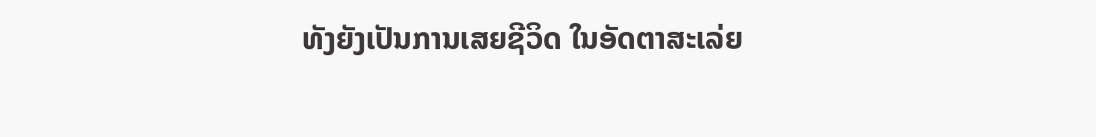ທັງຍັງເປັນການເສຍຊີວິດ ໃນອັດຕາສະເລ່ຍ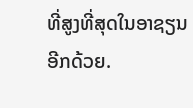ທີ່ສູງທີ່ສຸດໃນອາຊຽນອີກດ້ວຍ.